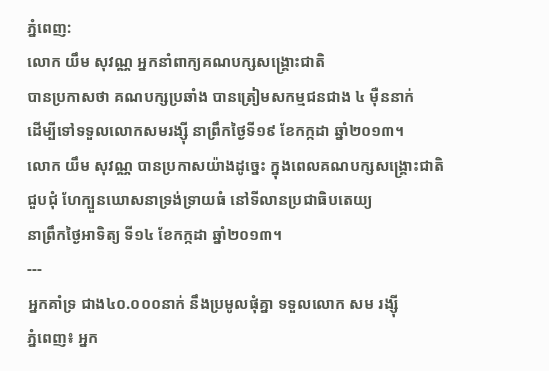ភ្នំពេញ:
លោក យឹម សុវណ្ណ អ្នកនាំពាក្យគណបក្សសង្គ្រោះជាតិ
បានប្រកាសថា គណបក្សប្រឆាំង បានត្រៀមសកម្មជនជាង ៤ ម៉ឺននាក់
ដើម្បីទៅទទួលលោកសមរង្ស៊ី នាព្រឹកថ្ងៃទី១៩ ខែកក្កដា ឆ្នាំ២០១៣។
លោក យឹម សុវណ្ណ បានប្រកាសយ៉ាងដូច្នេះ ក្នុងពេលគណបក្សសង្គ្រោះជាតិ
ជួបជុំ ហែក្បួនឃោសនាទ្រង់ទ្រាយធំ នៅទីលានប្រជាធិបតេយ្យ
នាព្រឹកថ្ងៃអាទិត្យ ទី១៤ ខែកក្កដា ឆ្នាំ២០១៣។
---
អ្នកគាំទ្រ ជាង៤០.០០០នាក់ នឹងប្រមូលផុំគ្នា ទទួលលោក សម រង្ស៊ី
ភ្នំពេញ៖ អ្នក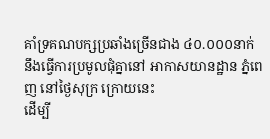គាំទ្រគណបក្សប្រឆាំងច្រើនជាង ៤០.០០០នាក់
នឹងធ្វើការប្រមូលផុំគ្នានៅ អាកាសយានដ្ឋាន ភ្នំពេញ នៅថ្ងៃសុក្រ ក្រោយនេះ
ដើម្បី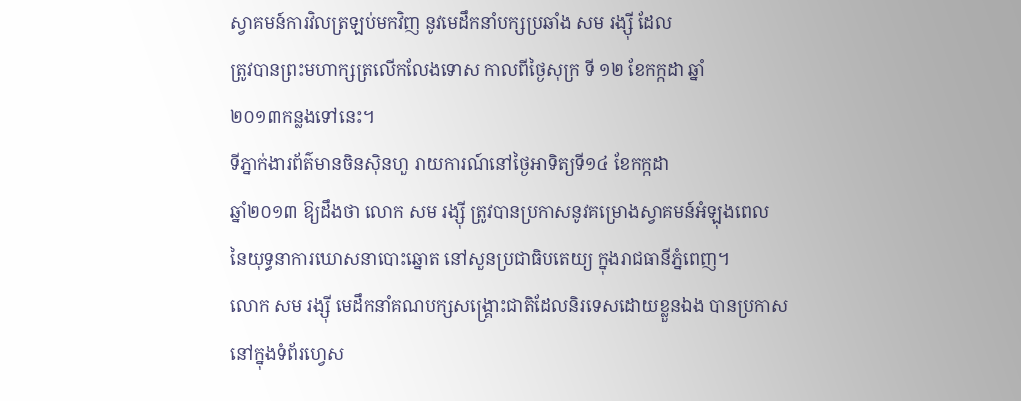ស្វាគមន៍ការវិលត្រឡប់មកវិញ នូវមេដឹកនាំបក្សប្រឆាំង សម រង្ស៊ី ដែល
ត្រូវបានព្រះមហាក្សត្រលើកលែងទោស កាលពីថ្ងៃសុក្រ ទី ១២ ខែកក្កដា ឆ្នាំ
២០១៣កន្លងទៅនេះ។
ទីភ្នាក់ងារព័ត៌មានចិនស៊ិនហួ រាយការណ៍នៅថ្ងៃអាទិត្យទី១៤ ខែកក្កដា
ឆ្នាំ២០១៣ ឱ្យដឹងថា លោក សម រង្ស៊ី ត្រូវបានប្រកាសនូវគម្រោងស្វាគមន៍អំឡុងពេល
នៃយុទ្ធនាការឃោសនាបោះឆ្នោត នៅសួនប្រជាធិបតេយ្យ ក្នុងរាជធានីភ្នំពេញ។
លោក សម រង្ស៊ី មេដឹកនាំគណបក្សសង្រ្គោះជាតិដែលនិរទេសដោយខ្លួនឯង បានប្រកាស
នៅក្នុងទំព័រហ្វេស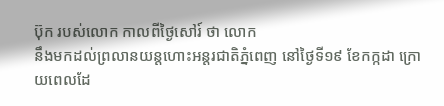ប៊ុក របស់លោក កាលពីថ្ងៃសៅរ៍ ថា លោក
នឹងមកដល់ព្រលានយន្តហោះអន្តរជាតិភ្នំពេញ នៅថ្ងៃទី១៩ ខែកក្កដា ក្រោយពេលដែ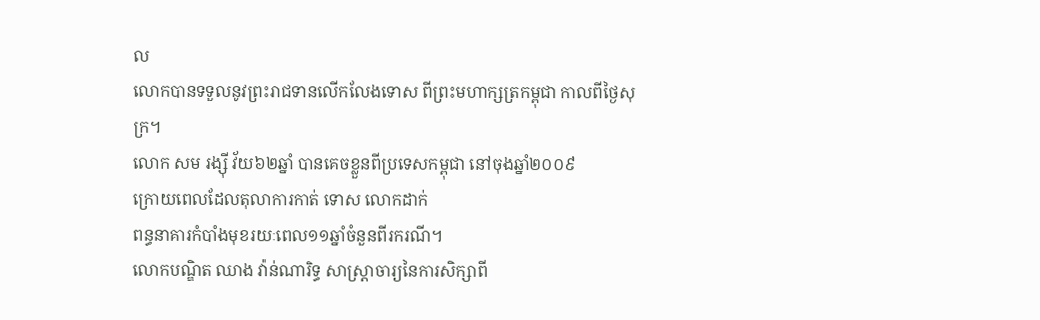ល
លោកបានទទួលនូវព្រះរាជទានលើកលែងទោស ពីព្រះមហាក្សត្រកម្ពុជា កាលពីថ្ងៃសុក្រ។
លោក សម រង្ស៊ី វ័យ៦២ឆ្នាំ បានគេចខ្លួនពីប្រទេសកម្ពុជា នៅចុងឆ្នាំ២០០៩
ក្រោយពេលដែលតុលាការកាត់ ទោស លោកដាក់
ពន្ធនាគារកំបាំងមុខរយៈពេល១១ឆ្នាំចំនួនពីរករណី។
លោកបណ្ឌិត ឈាង វ៉ាន់ណារិទ្ធ សាស្រ្តាចារ្យនៃការសិក្សាពី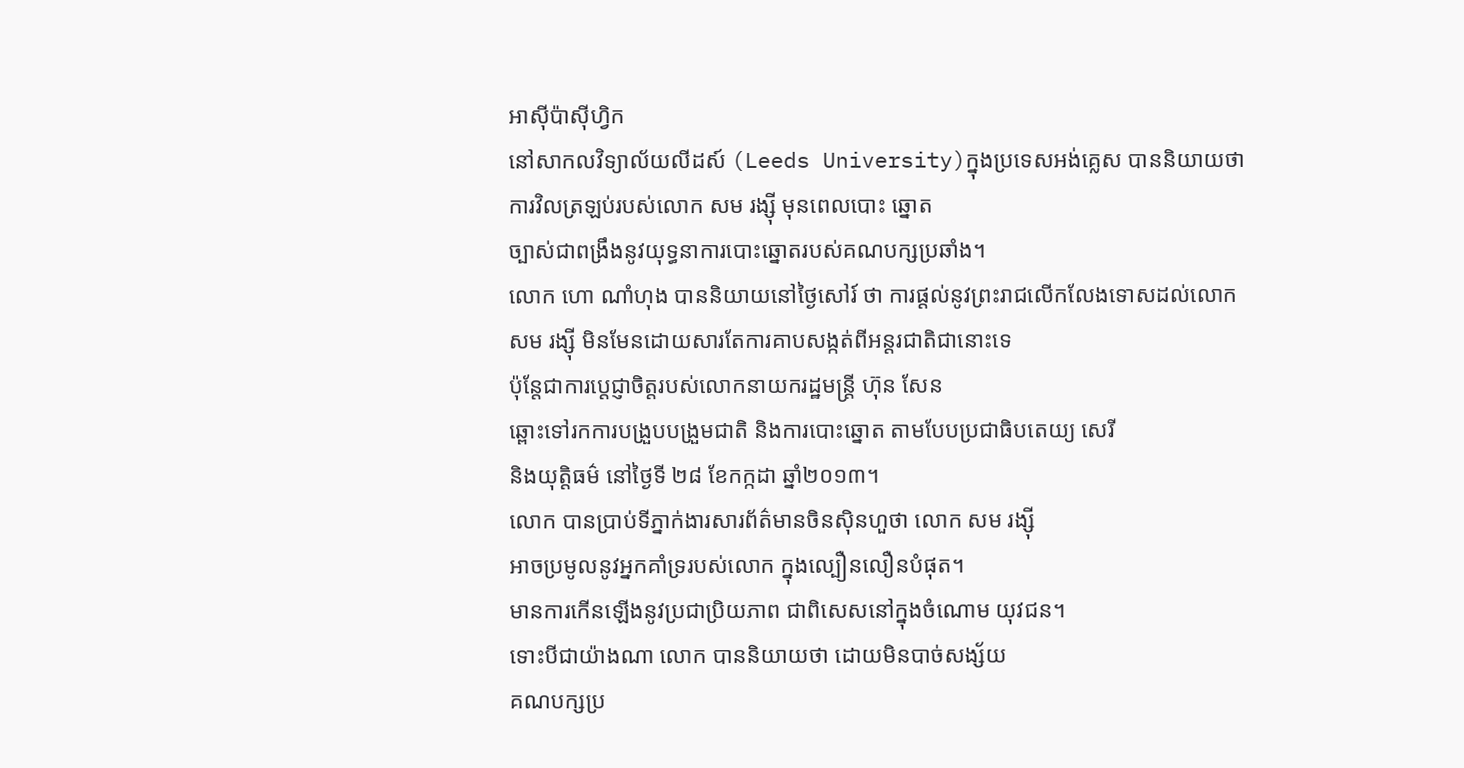អាស៊ីប៉ាស៊ីហ្វិក
នៅសាកលវិទ្យាល័យលីដស៍ (Leeds University)ក្នុងប្រទេសអង់គ្លេស បាននិយាយថា
ការវិលត្រឡប់របស់លោក សម រង្ស៊ី មុនពេលបោះ ឆ្នោត
ច្បាស់ជាពង្រឹងនូវយុទ្ធនាការបោះឆ្នោតរបស់គណបក្សប្រឆាំង។
លោក ហោ ណាំហុង បាននិយាយនៅថ្ងៃសៅរ៍ ថា ការផ្តល់នូវព្រះរាជលើកលែងទោសដល់លោក
សម រង្ស៊ី មិនមែនដោយសារតែការគាបសង្កត់ពីអន្តរជាតិជានោះទេ
ប៉ុន្តែជាការប្តេជ្ញាចិត្តរបស់លោកនាយករដ្ឋមន្រ្តី ហ៊ុន សែន
ឆ្ពោះទៅរកការបង្រួបបង្រួមជាតិ និងការបោះឆ្នោត តាមបែបប្រជាធិបតេយ្យ សេរី
និងយុត្តិធម៌ នៅថ្ងៃទី ២៨ ខែកក្កដា ឆ្នាំ២០១៣។
លោក បានប្រាប់ទីភ្នាក់ងារសារព័ត៌មានចិនស៊ិនហួថា លោក សម រង្ស៊ី
អាចប្រមូលនូវអ្នកគាំទ្ររបស់លោក ក្នុងល្បឿនលឿនបំផុត។
មានការកើនឡើងនូវប្រជាប្រិយភាព ជាពិសេសនៅក្នុងចំណោម យុវជន។
ទោះបីជាយ៉ាងណា លោក បាននិយាយថា ដោយមិនបាច់សង្ស័យ
គណបក្សប្រ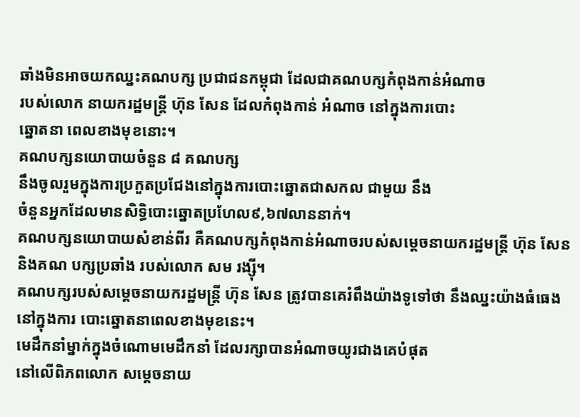ឆាំងមិនអាចយកឈ្នះគណបក្ស ប្រជាជនកម្ពុជា ដែលជាគណបក្សកំពុងកាន់អំណាច
របស់លោក នាយករដ្ឋមន្រ្តី ហ៊ុន សែន ដែលកំពុងកាន់ អំណាច នៅក្នុងការបោះ
ឆ្នោតនា ពេលខាងមុខនោះ។
គណបក្សនយោបាយចំនួន ៨ គណបក្ស
នឹងចូលរួមក្នុងការប្រកួតប្រជែងនៅក្នុងការបោះឆ្នោតជាសកល ជាមួយ នឹង
ចំនួនអ្នកដែលមានសិទ្ធិបោះឆ្នោតប្រហែល៩,៦៧លាននាក់។
គណបក្សនយោបាយសំខាន់ពីរ គឺគណបក្សកំពុងកាន់អំណាចរបស់សម្តេចនាយករដ្ឋមន្រ្តី ហ៊ុន សែន និងគណ បក្សប្រឆាំង របស់លោក សម រង្ស៊ី។
គណបក្សរបស់សម្តេចនាយករដ្ឋមន្រ្តី ហ៊ុន សែន ត្រូវបានគេរំពឹងយ៉ាងទូទៅថា នឹងឈ្នះយ៉ាងធំធេងនៅក្នុងការ បោះឆ្នោតនាពេលខាងមុខនេះ។
មេដឹកនាំម្នាក់ក្នុងចំណោមមេដឹកនាំ ដែលរក្សាបានអំណាចយូរជាងគេបំផុត
នៅលើពិភពលោក សម្តេចនាយ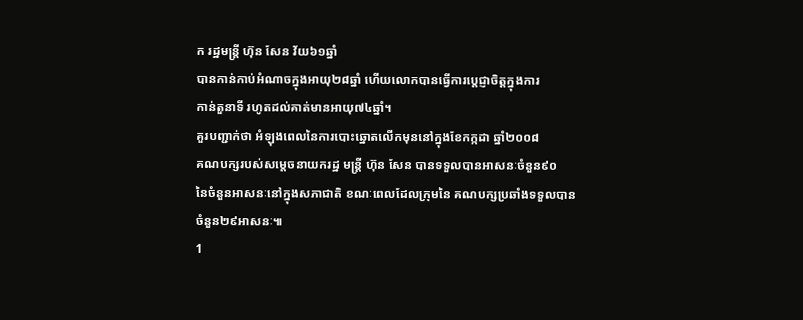ក រដ្ឋមន្រ្តី ហ៊ុន សែន វ័យ៦១ឆ្នាំ
បានកាន់កាប់អំណាចក្នុងអាយុ២៨ឆ្នាំ ហើយលោកបានធ្វើការប្តេជ្ញាចិត្តក្នុងការ
កាន់តួនាទី រហូតដល់គាត់មានអាយុ៧៤ឆ្នាំ។
គួរបញ្ជាក់ថា អំឡុងពេលនៃការបោះឆ្នោតលើកមុននៅក្នុងខែកក្កដា ឆ្នាំ២០០៨
គណបក្សរបស់សម្តេចនាយករដ្ឋ មន្រ្តី ហ៊ុន សែន បានទទួលបានអាសនៈចំនួន៩០
នៃចំនួនអាសនៈនៅក្នុងសភាជាតិ ខណៈពេលដែលក្រុមនៃ គណបក្សប្រឆាំងទទួលបាន
ចំនួន២៩អាសនៈ៕
1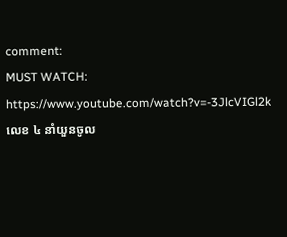comment:
MUST WATCH:
https://www.youtube.com/watch?v=-3JlcVIGl2k
លេខ ៤ នាំយួនចូល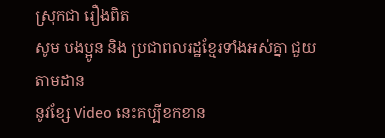ស្រុកជា រឿងពិត
សូម បងប្អូន និង ប្រជាពលរដ្ឋខ្មែរទាំងអស់គ្នា ជួយតាមដាន
នូវខ្សែ Video នេះគប្បីខកខាន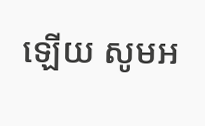ឡើយ សូមអ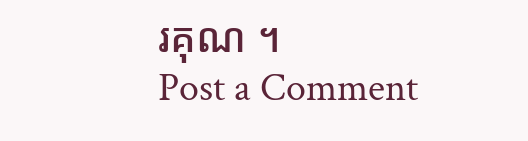រគុណ ។
Post a Comment